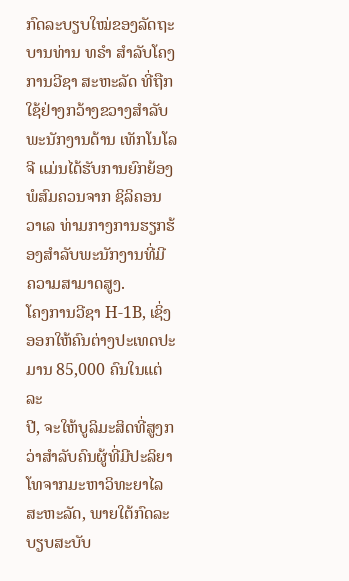ກົດລະບຽບໃໝ່ຂອງລັດຖະບານທ່ານ ທຣຳ ສຳລັບໂຄງການວີຊາ ສະຫະລັດ ທີ່ຖືກ
ໃຊ້ຢ່າງກວ້າງຂວາງສຳລັບພະນັກງານດ້ານ ເທັກໂນໂລຈີ ແມ່ນໄດ້ຮັບການຍົກຍ້ອງ
ພໍສົມຄວນຈາກ ຊິລິຄອນ ວາເລ ທ່າມກາງການຮຽກຮ້ອງສຳລັບພະນັກງານທີ່ມີ
ຄວາມສາມາດສູງ.
ໂຄງການວີຊາ H-1B, ເຊິ່ງອອກໃຫ້ຄົນຕ່າງປະເທດປະມານ 85,000 ຄົນໃນແຕ່ລະ
ປີ, ຈະໃຫ້ບູລິມະສິດທີ່ສູງກວ່າສຳລັບຄົນຜູ້ທີ່ມີປະລິຍາໂທຈາກມະຫາວິທະຍາໄລ
ສະຫະລັດ, ພາຍໃຕ້ກົດລະບຽບສະບັບ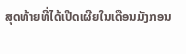ສຸດທ້າຍທີ່ໄດ້ເປີດເຜີຍໃນເດືອນມັງກອນ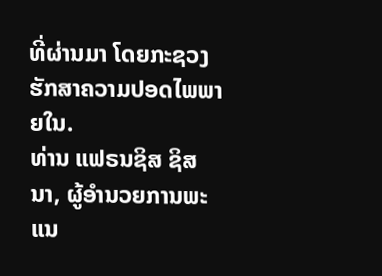ທີ່ຜ່ານມາ ໂດຍກະຊວງຮັກສາຄວາມປອດໄພພາຍໃນ.
ທ່ານ ແຟຣນຊິສ ຊິສນາ, ຜູ້ອຳນວຍການພະແນ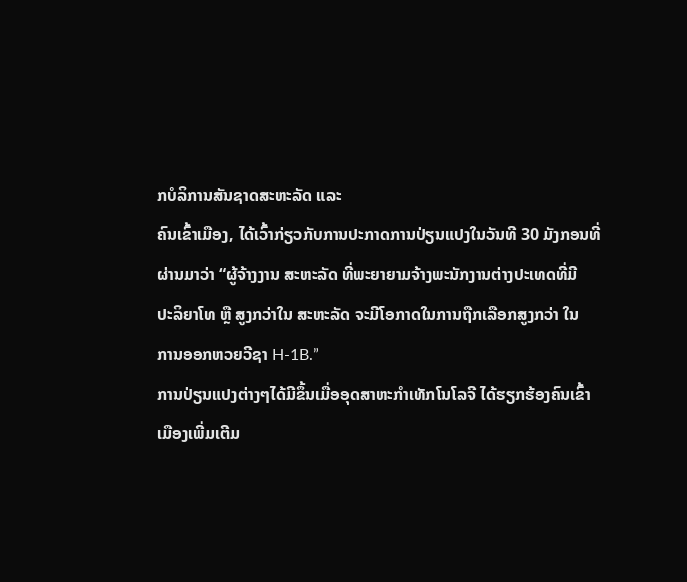ກບໍລິການສັນຊາດສະຫະລັດ ແລະ
ຄົນເຂົ້າເມືອງ, ໄດ້ເວົ້າກ່ຽວກັບການປະກາດການປ່ຽນແປງໃນວັນທີ 30 ມັງກອນທີ່
ຜ່ານມາວ່າ “ຜູ້ຈ້າງງານ ສະຫະລັດ ທີ່ພະຍາຍາມຈ້າງພະນັກງານຕ່າງປະເທດທີ່ມີ
ປະລິຍາໂທ ຫຼື ສູງກວ່າໃນ ສະຫະລັດ ຈະມີໂອກາດໃນການຖືກເລືອກສູງກວ່າ ໃນ
ການອອກຫວຍວີຊາ H-1B.”
ການປ່ຽນແປງຕ່າງໆໄດ້ມີຂຶ້ນເມື່ອອຸດສາຫະກຳເທັກໂນໂລຈີ ໄດ້ຮຽກຮ້ອງຄົນເຂົ້າ
ເມືອງເພີ່ມເຕີມ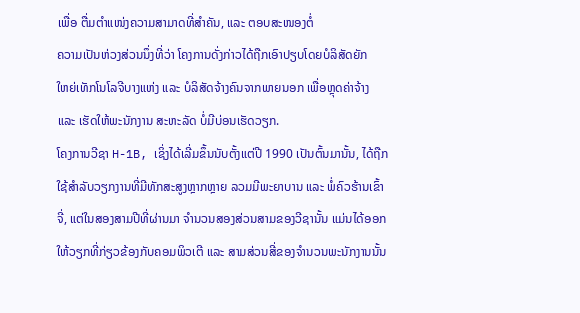ເພື່ອ ຕື່ມຕຳແໜ່ງຄວາມສາມາດທີ່ສຳຄັນ, ແລະ ຕອບສະໜອງຕໍ່
ຄວາມເປັນຫ່ວງສ່ວນນຶ່ງທີ່ວ່າ ໂຄງການດັ່ງກ່າວໄດ້ຖືກເອົາປຽບໂດຍບໍລິສັດຍັກ
ໃຫຍ່ເທັກໂນໂລຈີບາງແຫ່ງ ແລະ ບໍລິສັດຈ້າງຄົນຈາກພາຍນອກ ເພື່ອຫຼຸດຄ່າຈ້າງ
ແລະ ເຮັດໃຫ້ພະນັກງານ ສະຫະລັດ ບໍ່ມີບ່ອນເຮັດວຽກ.
ໂຄງການວີຊາ H-1B, ເຊິ່ງໄດ້ເລີ່ມຂຶ້ນນັບຕັ້ງແຕ່ປີ 1990 ເປັນຕົ້ນມານັ້ນ, ໄດ້ຖືກ
ໃຊ້ສຳລັບວຽກງານທີ່ມີທັກສະສູງຫຼາກຫຼາຍ ລວມມີພະຍາບານ ແລະ ພໍ່ຄົວຮ້ານເຂົ້າ
ຈີ່, ແຕ່ໃນສອງສາມປີທີ່ຜ່ານມາ ຈຳນວນສອງສ່ວນສາມຂອງວີຊານັ້ນ ແມ່ນໄດ້ອອກ
ໃຫ້ວຽກທີ່ກ່ຽວຂ້ອງກັບຄອມພິວເຕີ ແລະ ສາມສ່ວນສີ່ຂອງຈຳນວນພະນັກງານນັ້ນ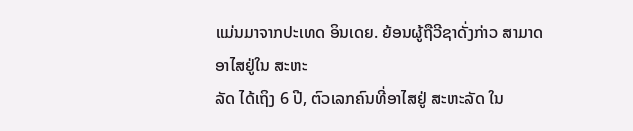ແມ່ນມາຈາກປະເທດ ອິນເດຍ. ຍ້ອນຜູ້ຖືວີຊາດັ່ງກ່າວ ສາມາດອາໄສຢູ່ໃນ ສະຫະ
ລັດ ໄດ້ເຖິງ 6 ປີ, ຕົວເລກຄົນທີ່ອາໄສຢູ່ ສະຫະລັດ ໃນ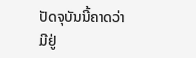ປັດຈຸບັນນີ້ຄາດວ່າມີຢູ່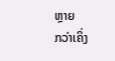ຫຼາຍ
ກວ່າເຄິ່ງ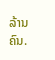ລ້ານຄົນ.